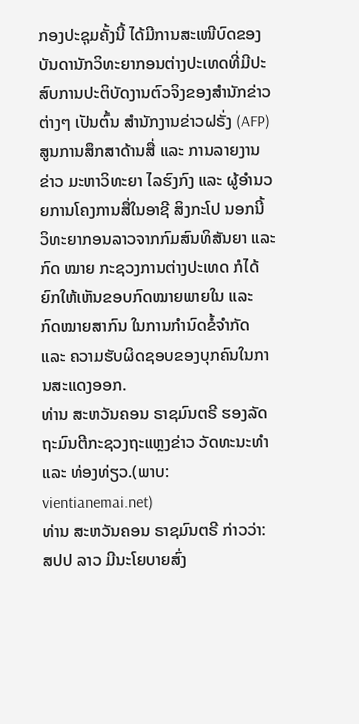ກອງປະຊຸມຄັ້ງນີ້ ໄດ້ມີການສະເໜີບົດຂອງບັນດານັກວິທະຍາກອນຕ່າງປະເທດທີ່ມີປະສົບການປະຕິບັດງານຕົວຈິງຂອງສຳນັກຂ່າວຕ່າງໆ ເປັນຕົ້ນ ສຳນັກງານຂ່າວຝຣັ່ງ (AFP) ສູນການສຶກສາດ້ານສື່ ແລະ ການລາຍງານຂ່າວ ມະຫາວິທະຍາ ໄລຮົງກົງ ແລະ ຜູ້ອຳນວຍການໂຄງການສື່ໃນອາຊີ ສິງກະໂປ ນອກນີ້ ວິທະຍາກອນລາວຈາກກົມສົນທິສັນຍາ ແລະ ກົດ ໝາຍ ກະຊວງການຕ່າງປະເທດ ກໍໄດ້ຍົກໃຫ້ເຫັນຂອບກົດໝາຍພາຍໃນ ແລະ ກົດໝາຍສາກົນ ໃນການກຳນົດຂໍ້ຈຳກັດ ແລະ ຄວາມຮັບຜິດຊອບຂອງບຸກຄົນໃນການສະແດງອອກ.
ທ່ານ ສະຫວັນຄອນ ຣາຊມົນຕຣີ ຮອງລັດຖະມົນຕີກະຊວງຖະແຫຼງຂ່າວ ວັດທະນະທຳ ແລະ ທ່ອງທ່ຽວ.(ພາບ: vientianemai.net)
ທ່ານ ສະຫວັນຄອນ ຣາຊມົນຕຣີ ກ່າວວ່າ: ສປປ ລາວ ມີນະໂຍບາຍສົ່ງ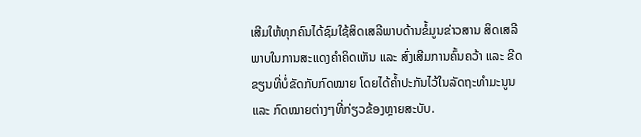ເສີມໃຫ້ທຸກຄົນໄດ້ຊົມໃຊ້ສິດເສລີພາບດ້ານຂໍ້ມູນຂ່າວສານ ສິດເສລີພາບໃນການສະແດງຄຳຄິດເຫັນ ແລະ ສົ່ງເສີມການຄົ້ນຄວ້າ ແລະ ຂີດຂຽນທີ່ບໍ່ຂັດກັບກົດໝາຍ ໂດຍໄດ້ຄ້ຳປະກັນໄວ້ໃນລັດຖະທຳມະນູນ ແລະ ກົດໝາຍຕ່າງໆທີ່ກ່ຽວຂ້ອງຫຼາຍສະບັບ.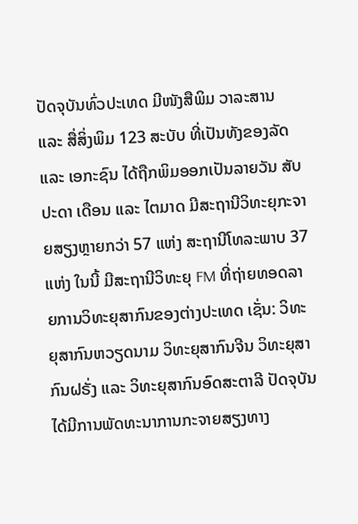ປັດຈຸບັນທົ່ວປະເທດ ມີໜັງສືພິມ ວາລະສານ ແລະ ສື່ສິ່ງພິມ 123 ສະບັບ ທີ່ເປັນທັງຂອງລັດ ແລະ ເອກະຊົນ ໄດ້ຖືກພິມອອກເປັນລາຍວັນ ສັບປະດາ ເດືອນ ແລະ ໄຕມາດ ມີສະຖານີວິທະຍຸກະຈາຍສຽງຫຼາຍກວ່າ 57 ແຫ່ງ ສະຖານີໂທລະພາບ 37 ແຫ່ງ ໃນນີ້ ມີສະຖານີວິທະຍຸ FM ທີ່ຖ່າຍທອດລາຍການວິທະຍຸສາກົນຂອງຕ່າງປະເທດ ເຊັ່ນ: ວິທະຍຸສາກົນຫວຽດນາມ ວິທະຍຸສາກົນຈີນ ວິທະຍຸສາກົນຝຣັ່ງ ແລະ ວິທະຍຸສາກົນອົດສະຕາລີ ປັດຈຸບັນໄດ້ມີການພັດທະນາການກະຈາຍສຽງທາງ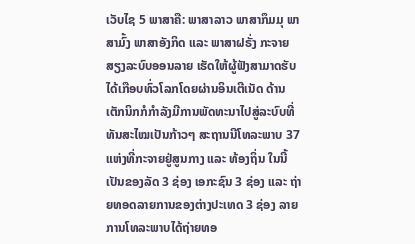ເວັບໄຊ 5 ພາສາຄື: ພາສາລາວ ພາສາກຶມມຸ ພາສາມົ້ງ ພາສາອັງກິດ ແລະ ພາສາຝຣັ່ງ ກະຈາຍສຽງລະບົບອອນລາຍ ເຮັດໃຫ້ຜູ້ຟັງສາມາດຮັບໄດ້ເກືອບທົ່ວໂລກໂດຍຜ່ານອິນເຕີເນັດ ດ້ານເຕັກນິກກໍກຳລັງມີການພັດທະນາໄປສູ່ລະບົບທີ່ທັນສະໄໝເປັນກ້າວໆ ສະຖານນີໂທລະພາບ 37 ແຫ່ງທີ່ກະຈາຍຢູ່ສູນກາງ ແລະ ທ້ອງຖິ່ນ ໃນນີ້ ເປັນຂອງລັດ 3 ຊ່ອງ ເອກະຊົນ 3 ຊ່ອງ ແລະ ຖ່າຍທອດລາຍການຂອງຕ່າງປະເທດ 3 ຊ່ອງ ລາຍການໂທລະພາບໄດ້ຖ່າຍທອ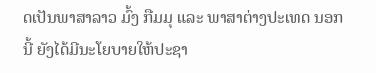ດເປັນພາສາລາວ ມົ້ງ ກືມມຸ ແລະ ພາສາຕ່າງປະເທດ ນອກນີ້ ຍັງໄດ້ມີນະໂຍບາຍໃຫ້ປະຊາ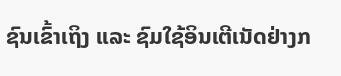ຊົນເຂົ້າເຖິງ ແລະ ຊົມໃຊ້ອິນເຕີເນັດຢ່າງກ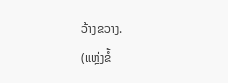ວ້າງຂວາງ.
(ແຫຼ່ງຂໍ້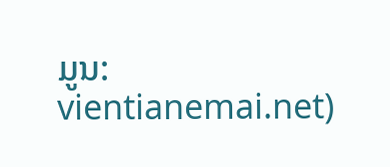ມູນ: vientianemai.net)